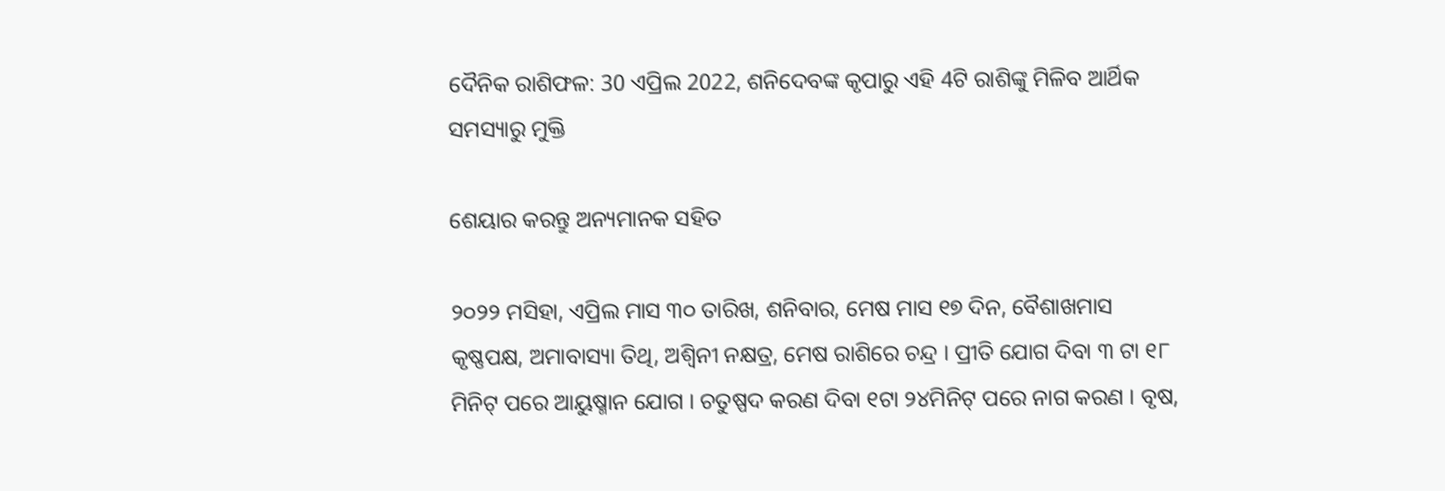ଦୈନିକ ରାଶିଫଳ: 30 ଏପ୍ରିଲ 2022, ଶନିଦେବଙ୍କ କୃପାରୁ ଏହି 4ଟି ରାଶିଙ୍କୁ ମିଳିବ ଆର୍ଥିକ ସମସ୍ୟାରୁ ମୁକ୍ତି

ଶେୟାର କରନ୍ତୁ ଅନ୍ୟମାନକ ସହିତ

୨୦୨୨ ମସିହା, ଏପ୍ରିଲ ମାସ ୩୦ ତାରିଖ, ଶନିବାର, ମେଷ ମାସ ୧୭ ଦିନ, ବୈଶାଖମାସ କୃଷ୍ଣପକ୍ଷ, ଅମାବାସ୍ୟା ତିଥି, ଅଶ୍ଵିନୀ ନକ୍ଷତ୍ର, ମେଷ ରାଶିରେ ଚନ୍ଦ୍ର । ପ୍ରୀତି ଯୋଗ ଦିବା ୩ ଟା ୧୮ ମିନିଟ୍ ପରେ ଆୟୁଷ୍ମାନ ଯୋଗ । ଚତୁଷ୍ପଦ କରଣ ଦିବା ୧ଟା ୨୪ମିନିଟ୍ ପରେ ନାଗ କରଣ । ବୃଷ,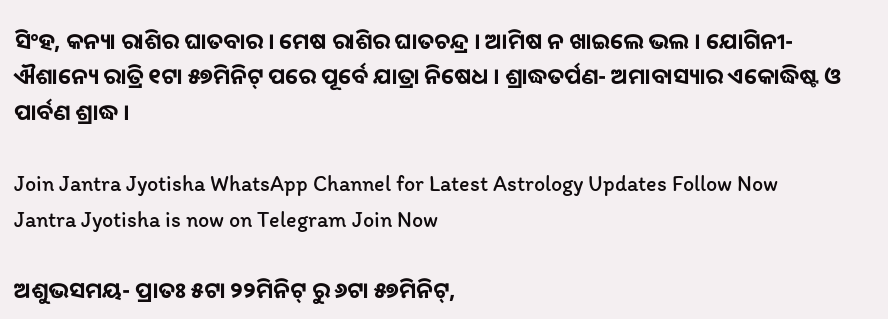ସିଂହ, କନ୍ୟା ରାଶିର ଘାତବାର । ମେଷ ରାଶିର ଘାତଚନ୍ଦ୍ର । ଆମିଷ ନ ଖାଇଲେ ଭଲ । ଯୋଗିନୀ- ଐଶାନ୍ୟେ ରାତ୍ରି ୧ଟା ୫୭ମିନିଟ୍ ପରେ ପୂର୍ବେ ଯାତ୍ରା ନିଷେଧ । ଶ୍ରାଦ୍ଧତର୍ପଣ- ଅମାବାସ୍ୟାର ଏକୋଦ୍ଧିଷ୍ଟ ଓ ପାର୍ବଣ ଶ୍ରାଦ୍ଧ ।

Join Jantra Jyotisha WhatsApp Channel for Latest Astrology Updates Follow Now
Jantra Jyotisha is now on Telegram Join Now

ଅଶୁଭସମୟ- ପ୍ରାତଃ ୫ଟା ୨୨ମିନିଟ୍ ରୁ ୬ଟା ୫୭ମିନିଟ୍,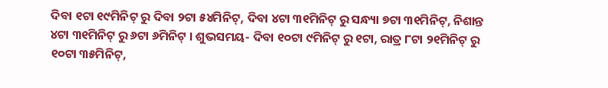ଦିବା ୧ଟା ୧୯ମିନିଟ୍ ରୁ ଦିବା ୨ଟା ୫୪ମିନିଟ୍, ଦିବା ୪ଟା ୩୧ମିନିଟ୍ ରୁ ସନ୍ଧ୍ୟା ୭ଟା ୩୧ମିନିଟ୍, ନିଶାନ୍ତ ୪ଟା ୩୧ମିନିଟ୍ ରୁ ୬ଟା ୬ମିନିଟ୍ । ଶୁଭସମୟ- ଦିବା ୧୦ଟା ୯ମିନିଟ୍ ରୁ ୧ଟା, ରାତ୍ର ୮ଟା ୨୧ମିନିଟ୍ ରୁ ୧୦ଟା ୩୫ମିନିଟ୍,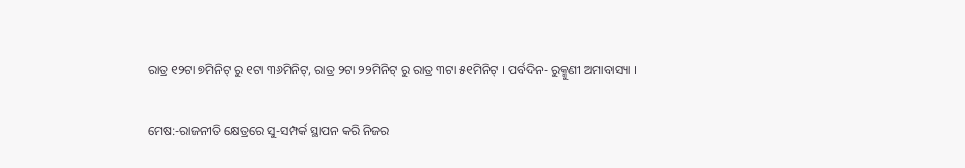ରାତ୍ର ୧୨ଟା ୭ମିନିଟ୍ ରୁ ୧ଟା ୩୬ମିନିଟ୍, ରାତ୍ର ୨ଟା ୨୨ମିନିଟ୍ ରୁ ରାତ୍ର ୩ଟା ୫୧ମିନିଟ୍ । ପର୍ବଦିନ- ରୁକ୍ମୁଣୀ ଅମାବାସ୍ୟା ।

ମେଷ:-ରାଜନୀତି କ୍ଷେତ୍ରରେ ସୁ-ସମ୍ପର୍କ ସ୍ଥାପନ କରି ନିଜର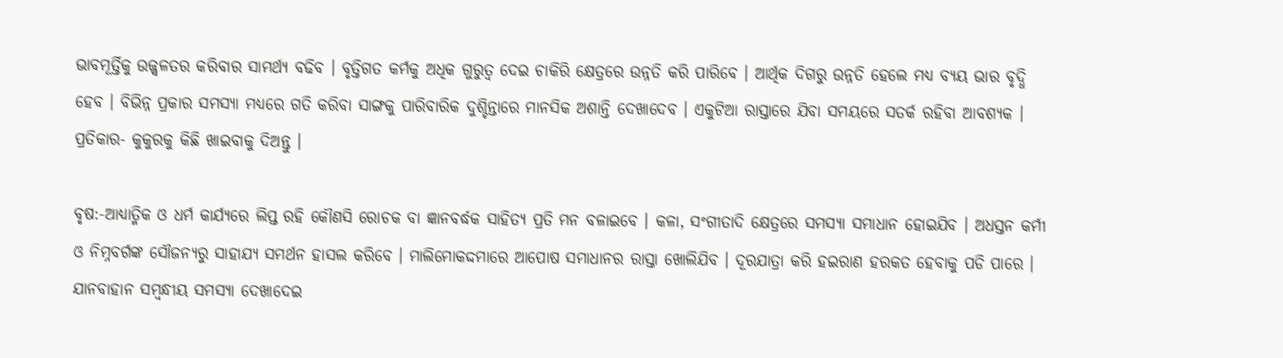ଭାବମୂର୍ତ୍ତିକୁ ଉଜ୍ଜ୍ଵଳତର କରିବାର ସାମର୍ଥ୍ୟ ବଢିବ । ବୃତ୍ତିଗତ କର୍ମକୁ ଅଧିକ ଗୁରୁତ୍ଵ ଦେଇ ଚାକିରି କ୍ଷେତ୍ରରେ ଉନ୍ନତି କରି ପାରିବେ । ଆର୍ଥିକ ଦିଗରୁ ଉନ୍ନତି ହେଲେ ମଧ୍ୟ ବ୍ୟୟ ଭାର ବୃଦ୍ଧି ହେବ । ବିଭିନ୍ନ ପ୍ରକାର ସମସ୍ୟା ମଧ୍ୟରେ ଗତି କରିବା ସାଙ୍ଗକୁ ପାରିବାରିକ ଦୁଶ୍ଚିନ୍ତାରେ ମାନସିକ ଅଶାନ୍ତି ଦେଖାଦେବ । ଏକୁଟିଆ ରାସ୍ତାରେ ଯିବା ସମୟରେ ସତର୍କ ରହିବା ଆବଶ୍ୟକ । ପ୍ରତିକାର- କୁକୁରକୁ କିଛି ଖାଇବାକୁ ଦିଅନ୍ତୁ ।

ବୃଷ:-ଆଧ୍ୟାତ୍ମିକ ଓ ଧର୍ମ କାର୍ଯ୍ୟରେ ଲିପ୍ତ ରହି କୌଣସି ରୋଚକ ବା ଜ୍ଞାନବର୍ଦ୍ଧକ ସାହିତ୍ୟ ପ୍ରତି ମନ ବଳାଇବେ । କଳା, ସଂଗୀତାଦି କ୍ଷେତ୍ରରେ ସମସ୍ୟା ସମାଧାନ ହୋଇଯିବ । ଅଧସ୍ତନ କର୍ମୀ ଓ ନିମ୍ନବର୍ଗଙ୍କ ସୌଜନ୍ୟରୁ ସାହାଯ୍ୟ ସମର୍ଥନ ହାସଲ କରିବେ । ମାଲିମୋକଦ୍ଦମାରେ ଆପୋଷ ସମାଧାନର ରାସ୍ତା ଖୋଲିଯିବ । ଦୂରଯାତ୍ରା କରି ହଇରାଣ ହରକତ ହେବାକୁ ପଡି ପାରେ । ଯାନବାହାନ ସମ୍ବନ୍ଧୀୟ ସମସ୍ୟା ଦେଖାଦେଇ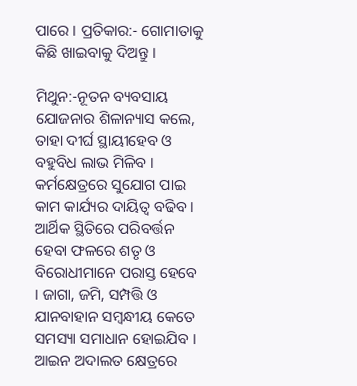ପାରେ । ପ୍ରତିକାର:- ଗୋମାତାକୁ କିଛି ଖାଇବାକୁ ଦିଅନ୍ତୁ ।

ମିଥୁନ:-ନୂତନ ବ୍ୟବସାୟ ଯୋଜନାର ଶିଳାନ୍ୟାସ କଲେ, ତାହା ଦୀର୍ଘ ସ୍ଥାୟୀହେବ ଓ ବହୁବିଧ ଲାଭ ମିଳିବ । କର୍ମକ୍ଷେତ୍ରରେ ସୁଯୋଗ ପାଇ କାମ କାର୍ଯ୍ୟର ଦାୟିତ୍ଵ ବଢିବ । ଆର୍ଥିକ ସ୍ଥିତିରେ ପରିବର୍ତ୍ତନ ହେବା ଫଳରେ ଶତୃ ଓ ବିରୋଧୀମାନେ ପରାସ୍ତ ହେବେ । ଜାଗା, ଜମି, ସମ୍ପତ୍ତି ଓ ଯାନବାହାନ ସମ୍ବନ୍ଧୀୟ କେତେ ସମସ୍ୟା ସମାଧାନ ହୋଇଯିବ । ଆଇନ ଅଦାଲତ କ୍ଷେତ୍ରରେ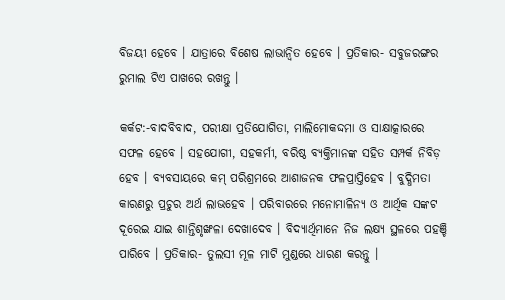ବିଜୟୀ ହେବେ । ଯାତ୍ରାରେ ବିଶେଷ ଲାଭାନ୍ୱିତ ହେବେ । ପ୍ରତିକାର- ସବୁଜରଙ୍ଗର ରୁମାଲ ଟିଏ ପାଖରେ ରଖନ୍ତୁ ।

କର୍କଟ:-ବାଦବିବାଦ, ପରୀକ୍ଷା ପ୍ରତିଯୋଗିତା, ମାଲିମୋକଦ୍ଦମା ଓ ସାକ୍ଷାତ୍କାରରେ ସଫଳ ହେବେ । ସହଯୋଗୀ, ସହକର୍ମୀ, ବରିଷ୍ଠ ବ୍ୟକ୍ତିମାନଙ୍କ ସହିତ ସମ୍ପର୍କ ନିବିଡ଼ ହେବ । ବ୍ୟବସାୟରେ କମ୍ ପରିଶ୍ରମରେ ଆଶାଜନକ ଫଳପ୍ରାପ୍ତିହେବ । ବୁଦ୍ଧିମତା କାରଣରୁ ପ୍ରଚୁର ଅର୍ଥ ଲାଭହେବ । ପରିବାରରେ ମନୋମାଳିନ୍ୟ ଓ ଆର୍ଥିକ ସଙ୍କଟ ଦୂରେଇ ଯାଇ ଶାନ୍ତିଶୃଙ୍ଖଳା ଦେଖାଦେବ । ବିଦ୍ୟାର୍ଥିମାନେ ନିଜ ଲକ୍ଷ୍ୟ ସ୍ଥଳରେ ପହଞ୍ଚି ପାରିବେ । ପ୍ରତିକାର- ତୁଲସୀ ମୂଳ ମାଟି ମୁଣ୍ଡରେ ଧାରଣ କରନ୍ତୁ ।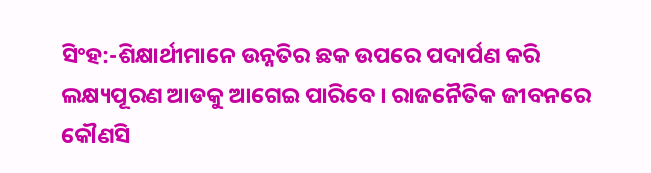ସିଂହ:-ଶିକ୍ଷାର୍ଥୀମାନେ ଉନ୍ନତିର ଛକ ଉପରେ ପଦାର୍ପଣ କରି ଲକ୍ଷ୍ୟପୂରଣ ଆଡକୁ ଆଗେଇ ପାରିବେ । ରାଜନୈତିକ ଜୀବନରେ କୌଣସି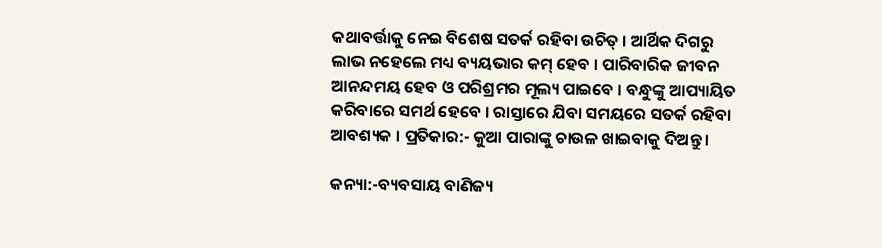କଥାବର୍ତ୍ତାକୁ ନେଇ ବିଶେଷ ସତର୍କ ରହିବା ଉଚିତ୍ । ଆର୍ଥିକ ଦିଗରୁ ଲାଭ ନହେଲେ ମଧ୍ୟ ବ୍ୟୟଭାର କମ୍‌ ହେବ । ପାରିବାରିକ ଜୀବନ ଆନନ୍ଦମୟ ହେବ ଓ ପରିଶ୍ରମର ମୂଲ୍ୟ ପାଇବେ । ବନ୍ଧୁଙ୍କୁ ଆପ୍ୟାୟିତ କରିବାରେ ସମର୍ଥ ହେବେ । ରାସ୍ତାରେ ଯିବା ସମୟରେ ସତର୍କ ରହିବା ଆବଶ୍ୟକ । ପ୍ରତିକାର:- କୁଆ ପାରାଙ୍କୁ ଚାଉଳ ଖାଇବାକୁ ଦିଅନ୍ତୁ ।

କନ୍ୟା:-ବ୍ୟବସାୟ ବାଣିଜ୍ୟ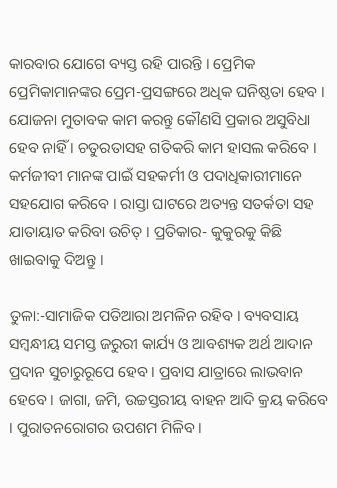କାରବାର ଯୋଗେ ବ୍ୟସ୍ତ ରହି ପାରନ୍ତି । ପ୍ରେମିକ ପ୍ରେମିକାମାନଙ୍କର ପ୍ରେମ-ପ୍ରସଙ୍ଗରେ ଅଧିକ ଘନିଷ୍ଠତା ହେବ । ଯୋଜନା ମୁତାବକ କାମ କରନ୍ତୁ କୌଣସି ପ୍ରକାର ଅସୁବିଧା ହେବ ନାହିଁ । ଚତୁରତାସହ ଗତିକରି କାମ ହାସଲ କରିବେ । କର୍ମଜୀବୀ ମାନଙ୍କ ପାଇଁ ସହକର୍ମୀ ଓ ପଦାଧିକାରୀମାନେ ସହଯୋଗ କରିବେ । ରାସ୍ତା ଘାଟରେ ଅତ୍ୟନ୍ତ ସତର୍କତା ସହ ଯାତାୟାତ କରିବା ଉଚିତ୍ । ପ୍ରତିକାର- କୁକୁରକୁ କିଛି ଖାଇବାକୁ ଦିଅନ୍ତୁ ।

ତୁଳା:-ସାମାଜିକ ପତିଆରା ଅମଳିନ ରହିବ । ବ୍ୟବସାୟ ସମ୍ବନ୍ଧୀୟ ସମସ୍ତ ଜରୁରୀ କାର୍ଯ୍ୟ ଓ ଆବଶ୍ୟକ ଅର୍ଥ ଆଦାନ ପ୍ରଦାନ ସୁଚାରୁରୂପେ ହେବ । ପ୍ରବାସ ଯାତ୍ରାରେ ଲାଭବାନ ହେବେ । ଜାଗା, ଜମି, ଉଚ୍ଚସ୍ତରୀୟ ବାହନ ଆଦି କ୍ରୟ କରିବେ । ପୁରାତନରୋଗର ଉପଶମ ମିଳିବ ।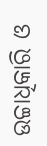ଉଚ୍ଚାଧିକାରି ଓ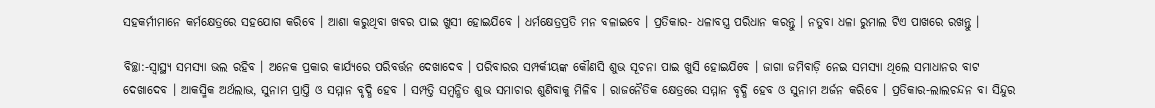ସହକର୍ମୀମାନେ କର୍ମକ୍ଷେତ୍ରରେ ସହଯୋଗ କରିବେ । ଆଶା କରୁଥିବା ଖବର ପାଇ ଖୁସୀ ହୋଇଯିବେ । ଧର୍ମକ୍ଷେତ୍ରପ୍ରତି ମନ ବଳାଇବେ । ପ୍ରତିକାର- ଧଳାବସ୍ତ୍ର ପରିଧାନ କରନ୍ତୁ । ନତୁବା ଧଳା ରୁମାଲ ଟିଏ ପାଖରେ ରଖନ୍ତୁ ।

ବିଚ୍ଛା:-ସ୍ୱାସ୍ଥ୍ୟ ସମସ୍ୟା ଭଲ ରହିବ । ଅନେକ ପ୍ରକାର କାର୍ଯ୍ୟରେ ପରିବର୍ତ୍ତନ ଦେଖାଦେବ । ପରିବାରର ସମ୍ପର୍କୀୟଙ୍କ କୌଣସି ଶୁଭ ସୂଚନା ପାଇ ଖୁସି ହୋଇଯିବେ । ଜାଗା ଜମିବାଡ଼ି ନେଇ ସମସ୍ୟା ଥିଲେ ସମାଧାନର ବାଟ ଦେଖାଦେବ । ଆକସ୍ମିକ ଅର୍ଥଲାଭ, ସୁନାମ ପ୍ରାପ୍ତି ଓ ସମ୍ମାନ ବୃଦ୍ଧି ହେବ । ସମ୍ପତ୍ତି ସମ୍ବନ୍ଧିତ ଶୁଭ ସମାଚାର ଶୁଣିବାକୁ ମିଳିବ । ରାଜନୈତିକ କ୍ଷେତ୍ରରେ ସମ୍ମାନ ବୃଦ୍ଧି ହେବ ଓ ସୁନାମ ଅର୍ଜନ କରିବେ । ପ୍ରତିକାର-ଲାଲଚନ୍ଦନ ବା ସିନ୍ଦୁର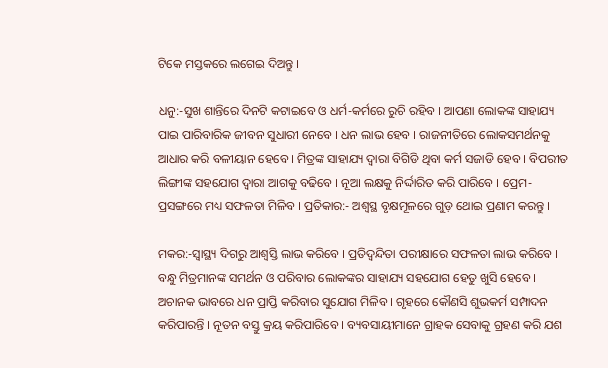ଟିକେ ମସ୍ତକରେ ଲଗେଇ ଦିଅନ୍ତୁ ।

ଧନୁ:-ସୁଖ ଶାନ୍ତିରେ ଦିନଟି କଟାଇବେ ଓ ଧର୍ମ-କର୍ମରେ ରୁଚି ରହିବ । ଆପଣା ଲୋକଙ୍କ ସାହାଯ୍ୟ ପାଇ ପାରିବାରିକ ଜୀବନ ସୁଧାରୀ ନେବେ । ଧନ ଲାଭ ହେବ । ରାଜନୀତିରେ ଲୋକସମର୍ଥନକୁ ଆଧାର କରି ବଳୀୟାନ ହେବେ । ମିତ୍ରଙ୍କ ସାହାଯ୍ୟ ଦ୍ଵାରା ବିଗିଡି ଥିବା କର୍ମ ସଜାଡି ହେବ । ବିପରୀତ ଲିଙ୍ଗୀଙ୍କ ସହଯୋଗ ଦ୍ଵାରା ଆଗକୁ ବଢିବେ । ନୂଆ ଲକ୍ଷକୁ ନିର୍ଦ୍ଦାରିତ କରି ପାରିବେ । ପ୍ରେମ-ପ୍ରସଙ୍ଗରେ ମଧ୍ୟ ସଫଳତା ମିଳିବ । ପ୍ରତିକାର:- ଅଶ୍ୱସ୍ଥ ବୃକ୍ଷମୂଳରେ ଗୁଡ଼ ଥୋଇ ପ୍ରଣାମ କରନ୍ତୁ ।

ମକର:-ସ୍ୱାସ୍ଥ୍ୟ ଦିଗରୁ ଆଶ୍ଵସ୍ତି ଲାଭ କରିବେ । ପ୍ରତିଦ୍ୱନ୍ଦିତା ପରୀକ୍ଷାରେ ସଫଳତା ଲାଭ କରିବେ । ବନ୍ଧୁ ମିତ୍ରମାନଙ୍କ ସମର୍ଥନ ଓ ପରିବାର ଲୋକଙ୍କର ସାହାଯ୍ୟ ସହଯୋଗ ହେତୁ ଖୁସି ହେବେ । ଅଚାନକ ଭାବରେ ଧନ ପ୍ରାପ୍ତି କରିବାର ସୁଯୋଗ ମିଳିବ । ଗୃହରେ କୌଣସି ଶୁଭକର୍ମ ସମ୍ପାଦନ କରିପାରନ୍ତି । ନୂତନ ବସ୍ତୁ କ୍ରୟ କରିପାରିବେ । ବ୍ୟବସାୟୀମାନେ ଗ୍ରାହକ ସେବାକୁ ଗ୍ରହଣ କରି ଯଶ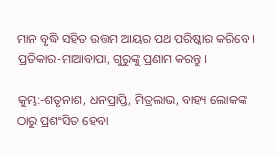ମାନ ବୃଦ୍ଧି ସହିତ ଉତ୍ତମ ଆୟର ପଥ ପରିଷ୍କାର କରିବେ । ପ୍ରତିକାର-ମାଆବାପା, ଗୁରୁଙ୍କୁ ପ୍ରଣାମ କରନ୍ତୁ ।

କୁମ୍ଭ:-ଶତୃନାଶ, ଧନପ୍ରାପ୍ତି, ମିତ୍ରଲାଭ, ବାହ୍ୟ ଲୋକଙ୍କ ଠାରୁ ପ୍ରଶଂସିତ ହେବା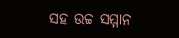ସହ ଉଚ୍ଚ ସମ୍ମାନ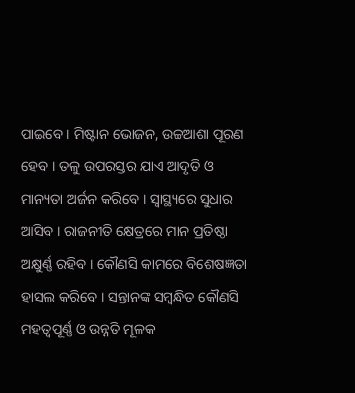ପାଇବେ । ମିଷ୍ଟାନ ଭୋଜନ, ଉଚ୍ଚଆଶା ପୂରଣ ହେବ । ତଳୁ ଉପରସ୍ତର ଯାଏ ଆଦୃତି ଓ ମାନ୍ୟତା ଅର୍ଜନ କରିବେ । ସ୍ୱାସ୍ଥ୍ୟରେ ସୁଧାର ଆସିବ । ରାଜନୀତି କ୍ଷେତ୍ରରେ ମାନ ପ୍ରତିଷ୍ଠା ଅକ୍ଷୁର୍ଣ୍ଣ ରହିବ । କୌଣସି କାମରେ ବିଶେଷଜ୍ଞତା ହାସଲ କରିବେ । ସନ୍ତାନଙ୍କ ସମ୍ବନ୍ଧିତ କୌଣସି ମହତ୍ଵପୂର୍ଣ୍ଣ ଓ ଉନ୍ନତି ମୂଳକ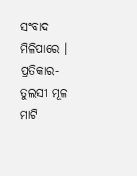ସଂବାଦ ମିଳିପାରେ । ପ୍ରତିକାର- ତୁଲସୀ ମୂଳ ମାଟି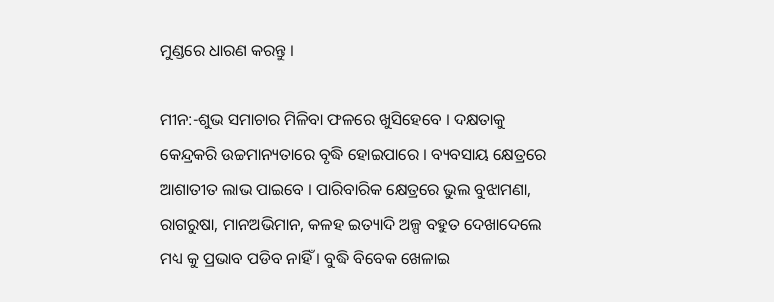ମୁଣ୍ଡରେ ଧାରଣ କରନ୍ତୁ ।

ମୀନ:-ଶୁଭ ସମାଚାର ମିଳିବା ଫଳରେ ଖୁସିହେବେ । ଦକ୍ଷତାକୁ କେନ୍ଦ୍ରକରି ଉଚ୍ଚମାନ୍ୟତାରେ ବୃଦ୍ଧି ହୋଇପାରେ । ବ୍ୟବସାୟ କ୍ଷେତ୍ରରେ ଆଶାତୀତ ଲାଭ ପାଇବେ । ପାରିବାରିକ କ୍ଷେତ୍ରରେ ଭୁଲ ବୁଝାମଣା, ରାଗରୁଷା, ମାନଅଭିମାନ, କଳହ ଇତ୍ୟାଦି ଅଳ୍ପ ବହୁତ ଦେଖାଦେଲେ ମଧ୍ୟ କୁ ପ୍ରଭାବ ପଡିବ ନାହିଁ । ବୁଦ୍ଧି ବିବେକ ଖେଳାଇ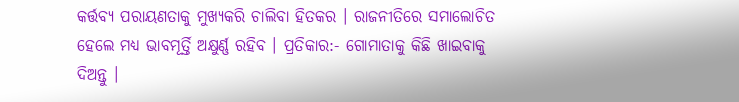କର୍ତ୍ତବ୍ୟ ପରାୟଣତାକୁ ମୁଖ୍ୟକରି ଚାଲିବା ହିତକର । ରାଜନୀତିରେ ସମାଲୋଚିତ ହେଲେ ମଧ୍ୟ ଭାବମୂର୍ତ୍ତି ଅକ୍ଷୁର୍ଣ୍ଣ ରହିବ । ପ୍ରତିକାର:- ଗୋମାତାକୁ କିଛି ଖାଇବାକୁ ଦିଅନ୍ତୁ ।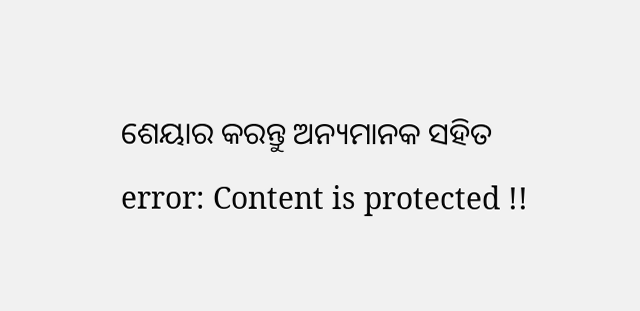ଶେୟାର କରନ୍ତୁ ଅନ୍ୟମାନକ ସହିତ
error: Content is protected !!